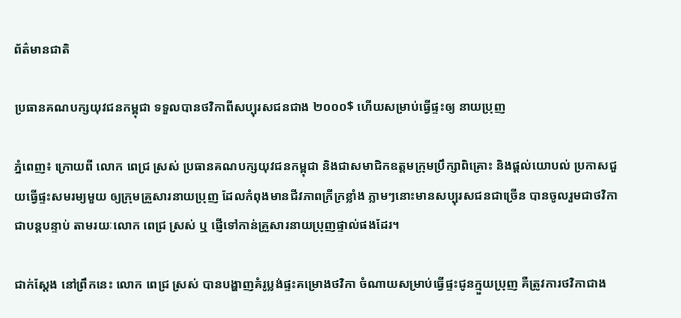ព័ត៌មានជាតិ

ប្រធានគណបក្សយុវជនកម្ពុជា ទទួលបានថវិកាពីសប្បុរសជនជាង ២០០០$ ហើយសម្រាប់ធ្វើផ្ទះឲ្យ នាយប្រុញ

ភ្នំពេញ៖ ក្រោយពី លោក ពេជ្រ ស្រស់ ប្រធានគណបក្សយុវជនកម្ពុជា និងជាសមាជិកឧត្តមក្រុមប្រឹក្សាពិគ្រោះ និងផ្ដល់យោបល់ ប្រកាសជួយធ្វើផ្ទះសមរម្យមួយ ឲ្យក្រុមគ្រួសារនាយប្រុញ ដែលកំពុងមានជីវភាពក្រីក្រខ្លាំង ភ្លាមៗនោះមានសប្បុរសជនជាច្រើន បានចូលរួមជាថវិកាជាបន្តបន្ទាប់ តាមរយៈលោក ពេជ្រ ស្រស់ ឬ ផ្ញើទៅកាន់គ្រួសារនាយប្រុញផ្ទាល់ផងដែរ។

ជាក់ស្ដែង នៅព្រឹកនេះ លោក ពេជ្រ ស្រស់ បានបង្ហាញគំរូប្លង់ផ្ទះគម្រោងថវិកា ចំណាយសម្រាប់ធ្វើផ្ទះជូនក្មួយប្រុញ គឺត្រូវការថវិកាជាង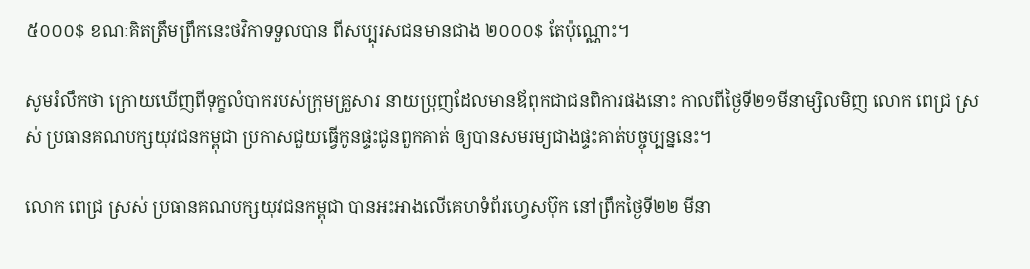៥០០០$ ខណៈគិតត្រឹមព្រឹកនេះថវិកាទទួលបាន ពីសប្បុរសជនមានជាង ២០០០$ តែប៉ុណ្ណោះ។

សូមរំលឹកថា ក្រោយឃើញពីទុក្ខលំបាករបស់ក្រុមគ្រួសារ នាយប្រុញដែលមានឪពុកជាជនពិការផងនោះ កាលពីថ្ងៃទី២១មីនាម្សិលមិញ លោក ពេជ្រ ស្រស់ ប្រធានគណបក្សយុវជនកម្ពុជា ប្រកាសជួយធ្វើកូនផ្ទះជូនពួកគាត់ ឲ្យបានសមរម្យជាងផ្ទះគាត់បច្ចុប្បន្ននេះ។

លោក ពេជ្រ ស្រស់ ប្រធានគណបក្សយុវជនកម្ពុជា បានអះអាងលើគេហទំព័រហ្វេសប៊ុក នៅព្រឹកថ្ងៃទី២២ មីនា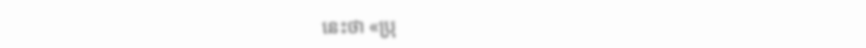នេះថា «ប្រុ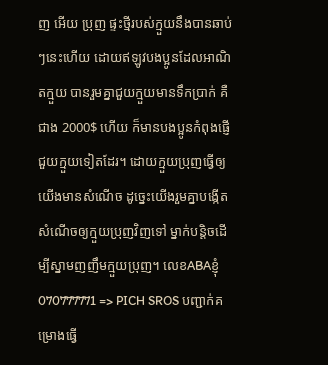ញ អើយ ប្រុញ ផ្ទះថ្មីរបស់ក្មួយនឹងបានឆាប់ ៗនេះហើយ ដោយឥឡូវបងប្អូនដែលអាណិតក្មួយ បានរួមគ្នាជួយក្មួយមានទឹកប្រាក់ គឺជាង 2000$ ហើយ ក៏មានបងប្អូនកំពុងផ្ញើជួយក្មួយទៀតដែរ។ ដោយក្មួយប្រុញធ្វើឲ្យយើងមានសំណើច ដូច្នេះយើងរួមគ្នាបង្កើតសំណើចឲ្យក្មួយប្រុញវិញទៅ ម្នាក់បន្តិចដើម្បីស្នាមញញឹមក្មួយប្រុញ។ លេខABAខ្ញុំ 070777771 => PICH SROS បញ្ជាក់គម្រោងធ្វើ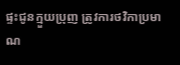ផ្ទះជូនក្មួយប្រុញ ត្រូវការថវិកាប្រមាណ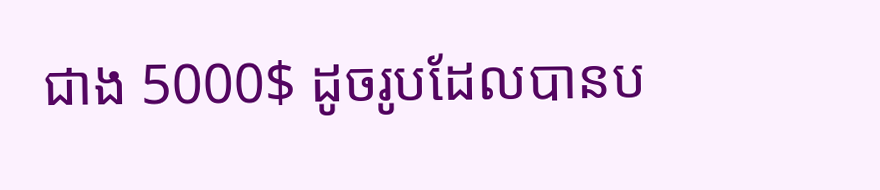ជាង 5000$ ដូចរូបដែលបានប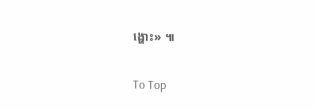ង្ហោះ» ៕

To Top